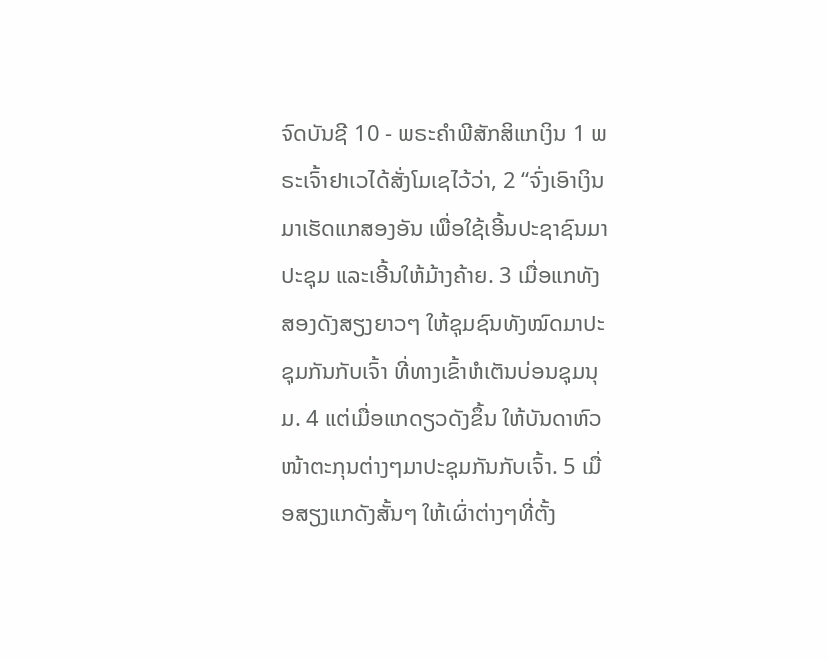ຈົດບັນຊີ 10 - ພຣະຄຳພີສັກສິແກເງິນ 1 ພຣະເຈົ້າຢາເວໄດ້ສັ່ງໂມເຊໄວ້ວ່າ, 2 “ຈົ່ງເອົາເງິນມາເຮັດແກສອງອັນ ເພື່ອໃຊ້ເອີ້ນປະຊາຊົນມາປະຊຸມ ແລະເອີ້ນໃຫ້ມ້າງຄ້າຍ. 3 ເມື່ອແກທັງສອງດັງສຽງຍາວໆ ໃຫ້ຊຸມຊົນທັງໝົດມາປະຊຸມກັນກັບເຈົ້າ ທີ່ທາງເຂົ້າຫໍເຕັນບ່ອນຊຸມນຸມ. 4 ແຕ່ເມື່ອແກດຽວດັງຂຶ້ນ ໃຫ້ບັນດາຫົວໜ້າຕະກຸນຕ່າງໆມາປະຊຸມກັນກັບເຈົ້າ. 5 ເມື່ອສຽງແກດັງສັ້ນໆ ໃຫ້ເຜົ່າຕ່າງໆທີ່ຕັ້ງ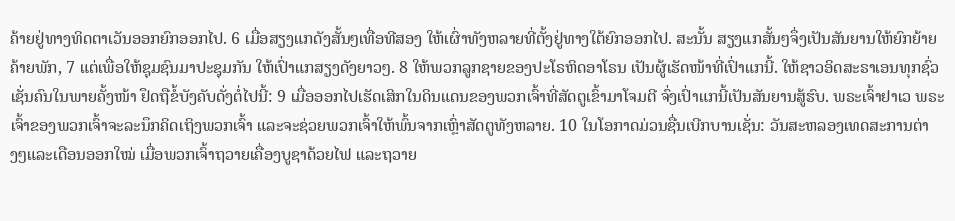ຄ້າຍຢູ່ທາງທິດຕາເວັນອອກຍົກອອກໄປ. 6 ເມື່ອສຽງແກດັງສັ້ນໆເທື່ອທີສອງ ໃຫ້ເຜົ່າທັງຫລາຍທີ່ຕັ້ງຢູ່ທາງໃຕ້ຍົກອອກໄປ. ສະນັ້ນ ສຽງແກສັ້ນໆຈຶ່ງເປັນສັນຍານໃຫ້ຍົກຍ້າຍຄ້າຍພັກ, 7 ແຕ່ເພື່ອໃຫ້ຊຸມຊົນມາປະຊຸມກັນ ໃຫ້ເປົ່າແກສຽງດັງຍາວໆ. 8 ໃຫ້ພວກລູກຊາຍຂອງປະໂຣຫິດອາໂຣນ ເປັນຜູ້ເຮັດໜ້າທີ່ເປົ່າແກນີ້. ໃຫ້ຊາວອິດສະຣາເອນທຸກຊົ່ວເຊັ່ນຄົນໃນພາຍຄັ້ງໜ້າ ຢຶດຖືຂໍ້ບັງຄັບດັ່ງຕໍ່ໄປນີ້: 9 ເມື່ອອອກໄປເຮັດເສິກໃນດິນແດນຂອງພວກເຈົ້າທີ່ສັດຕູເຂົ້າມາໂຈມຕີ ຈົ່ງເປົ່າແກນີ້ເປັນສັນຍານສູ້ຮົບ. ພຣະເຈົ້າຢາເວ ພຣະເຈົ້າຂອງພວກເຈົ້າຈະລະນຶກຄິດເຖິງພວກເຈົ້າ ແລະຈະຊ່ວຍພວກເຈົ້າໃຫ້ພົ້ນຈາກເຫຼົ່າສັດຕູທັງຫລາຍ. 10 ໃນໂອກາດມ່ວນຊື່ນເບີກບານເຊັ່ນ: ວັນສະຫລອງເທດສະການຕ່າງໆແລະເດືອນອອກໃໝ່ ເມື່ອພວກເຈົ້າຖວາຍເຄື່ອງບູຊາດ້ວຍໄຟ ແລະຖວາຍ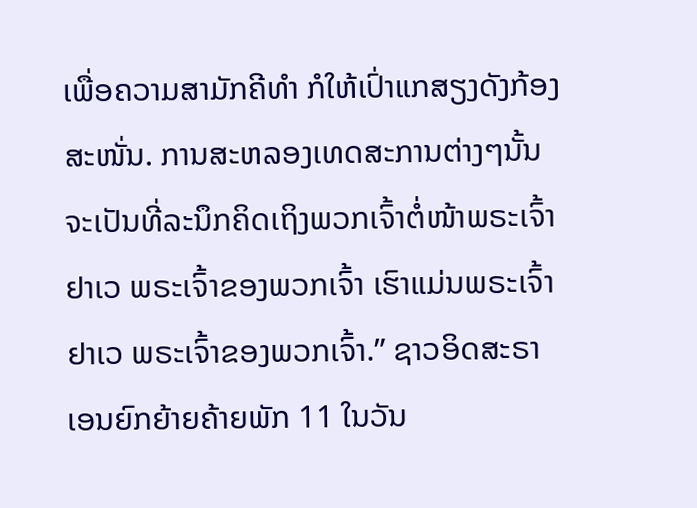ເພື່ອຄວາມສາມັກຄີທຳ ກໍໃຫ້ເປົ່າແກສຽງດັງກ້ອງສະໜັ່ນ. ການສະຫລອງເທດສະການຕ່າງໆນັ້ນຈະເປັນທີ່ລະນຶກຄິດເຖິງພວກເຈົ້າຕໍ່ໜ້າພຣະເຈົ້າຢາເວ ພຣະເຈົ້າຂອງພວກເຈົ້າ ເຮົາແມ່ນພຣະເຈົ້າຢາເວ ພຣະເຈົ້າຂອງພວກເຈົ້າ.” ຊາວອິດສະຣາເອນຍົກຍ້າຍຄ້າຍພັກ 11 ໃນວັນ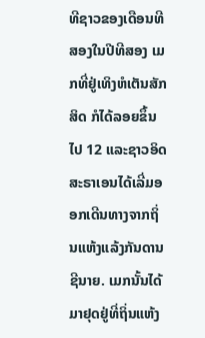ທີຊາວຂອງເດືອນທີສອງໃນປີທີສອງ ເມກທີ່ຢູ່ເທິງຫໍເຕັນສັກສິດ ກໍໄດ້ລອຍຂຶ້ນໄປ 12 ແລະຊາວອິດສະຣາເອນໄດ້ເລີ່ມອອກເດີນທາງຈາກຖິ່ນແຫ້ງແລ້ງກັນດານຊີນາຍ. ເມກນັ້ນໄດ້ມາຢຸດຢູ່ທີ່ຖິ່ນແຫ້ງ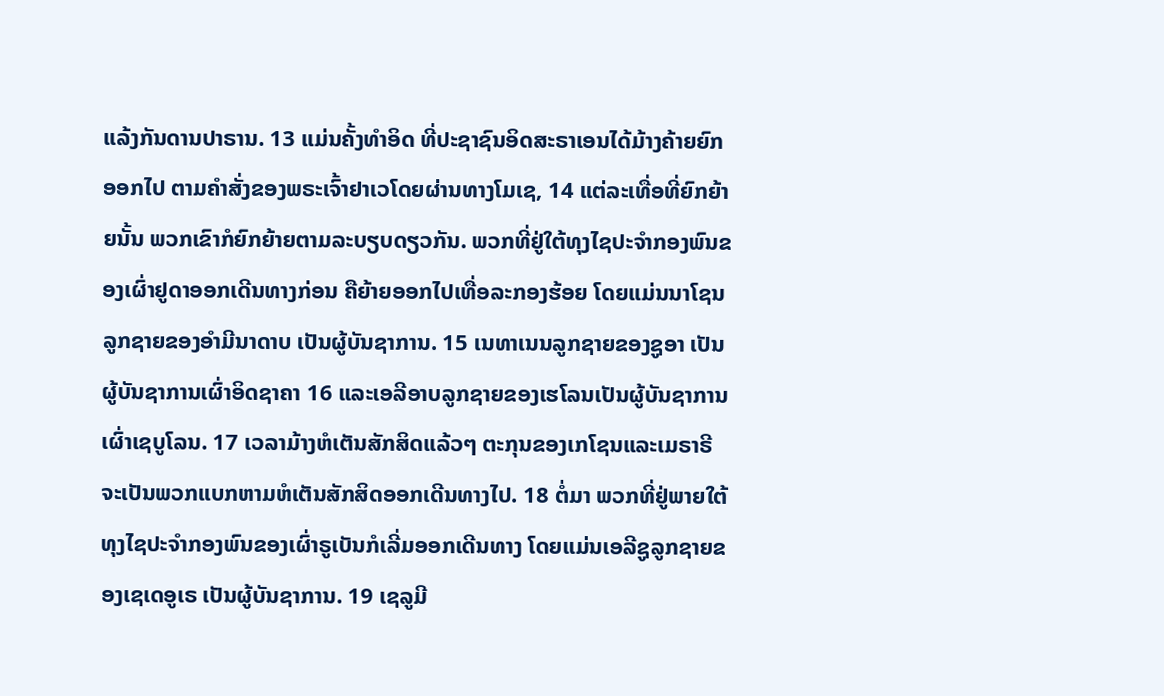ແລ້ງກັນດານປາຣານ. 13 ແມ່ນຄັ້ງທຳອິດ ທີ່ປະຊາຊົນອິດສະຣາເອນໄດ້ມ້າງຄ້າຍຍົກອອກໄປ ຕາມຄຳສັ່ງຂອງພຣະເຈົ້າຢາເວໂດຍຜ່ານທາງໂມເຊ, 14 ແຕ່ລະເທື່ອທີ່ຍົກຍ້າຍນັ້ນ ພວກເຂົາກໍຍົກຍ້າຍຕາມລະບຽບດຽວກັນ. ພວກທີ່ຢູ່ໃຕ້ທຸງໄຊປະຈຳກອງພົນຂອງເຜົ່າຢູດາອອກເດີນທາງກ່ອນ ຄືຍ້າຍອອກໄປເທື່ອລະກອງຮ້ອຍ ໂດຍແມ່ນນາໂຊນລູກຊາຍຂອງອຳມີນາດາບ ເປັນຜູ້ບັນຊາການ. 15 ເນທາເນນລູກຊາຍຂອງຊູອາ ເປັນຜູ້ບັນຊາການເຜົ່າອິດຊາຄາ 16 ແລະເອລີອາບລູກຊາຍຂອງເຮໂລນເປັນຜູ້ບັນຊາການເຜົ່າເຊບູໂລນ. 17 ເວລາມ້າງຫໍເຕັນສັກສິດແລ້ວໆ ຕະກຸນຂອງເກໂຊນແລະເມຣາຣີ ຈະເປັນພວກແບກຫາມຫໍເຕັນສັກສິດອອກເດີນທາງໄປ. 18 ຕໍ່ມາ ພວກທີ່ຢູ່ພາຍໃຕ້ທຸງໄຊປະຈຳກອງພົນຂອງເຜົ່າຣູເບັນກໍເລີ່ມອອກເດີນທາງ ໂດຍແມ່ນເອລີຊູລູກຊາຍຂອງເຊເດອູເຣ ເປັນຜູ້ບັນຊາການ. 19 ເຊລູມີ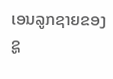ເອນລູກຊາຍຂອງຊູ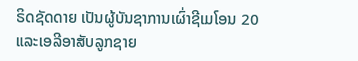ຣິດຊັດດາຍ ເປັນຜູ້ບັນຊາການເຜົ່າຊີເມໂອນ 20 ແລະເອລີອາສັບລູກຊາຍ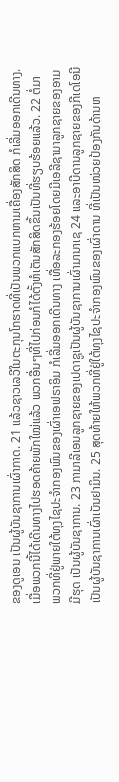ຂອງດູເອນ ເປັນຜູ້ບັນຊາການເຜົ່າກາດ. 21 ແລ້ວຊາວເລວີໃນຕະກຸນໂກຮາດທີ່ເປັນພວກແບກຫາມເຄື່ອງສັກສິດ ກໍເລີ່ມອອກເດີນທາງ. ເມື່ອພວກນີ້ໄດ້ເດີນທາງໄປຮອດຄ້າຍພັກໃໝ່ແລ້ວ ພວກອື່ນໆທີ່ໄປກ່ອນກໍໄດ້ຕັ້ງຫໍເຕັນສັກສິດຂຶ້ນເປັນທີ່ຮຽບຮ້ອຍແລ້ວ. 22 ຕໍ່ມາ ພວກທີ່ຢູ່ພາຍໃຕ້ທຸງໄຊປະຈຳກອງພົນຂອງເຜົ່າເອຟຣາອິມ ກໍເລີ່ມອອກເດີນທາງ ເທື່ອລະກອງຮ້ອຍໂດຍມີເອລີຊາມາລູກຊາຍຂອງອາມມີຮຸດ ເປັນຜູ້ບັນຊາການ. 23 ກາມາລີເອນລູກຊາຍຂອງເປດາຊູເປັນຜູ້ບັນຊາການເຜົ່າມານາເຊ 24 ແລະອາບີດານລູກຊາຍຂອງກີເດໂອນີ ເປັນຜູ້ບັນຊາການເຜົ່າເບັນຢາມິນ. 25 ສຸດທ້າຍໃຫ້ພວກທີ່ຢູ່ໃຕ້ທຸງໄຊປະຈຳກອງພົນຂອງເຜົ່າດານ ທີ່ເປັນໜ່ວຍປ້ອງກັນດ້ານຫ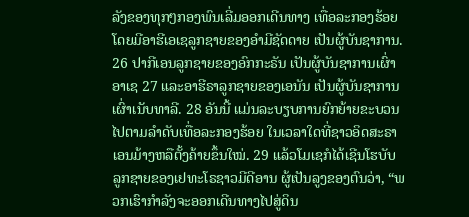ລັງຂອງທຸກໆກອງພົນເລີ່ມອອກເດີນທາງ ເທື່ອລະກອງຮ້ອຍ ໂດຍມີອາຮີເອເຊລູກຊາຍຂອງອຳມີຊັດດາຍ ເປັນຜູ້ບັນຊາການ. 26 ປາກີເອນລູກຊາຍຂອງອົກກະຣັນ ເປັນຜູ້ບັນຊາການເຜົ່າອາເຊ 27 ແລະອາຮີຣາລູກຊາຍຂອງເອນັນ ເປັນຜູ້ບັນຊາການເຜົ່າເນັບທາລີ. 28 ອັນນີ້ ແມ່ນລະບຽບການຍົກຍ້າຍຂະບວນໄປຕາມລຳດັບເທື່ອລະກອງຮ້ອຍ ໃນເວລາໃດທີ່ຊາວອິດສະຣາເອນມ້າງຫລືຕັ້ງຄ້າຍຂຶ້ນໃໝ່. 29 ແລ້ວໂມເຊກໍໄດ້ເຊີນໂຮບັບ ລູກຊາຍຂອງເຢທະໂຣຊາວມີດີອານ ຜູ້ເປັນລູງຂອງຕົນວ່າ, “ພວກເຮົາກຳລັງຈະອອກເດີນທາງໄປສູ່ດິນ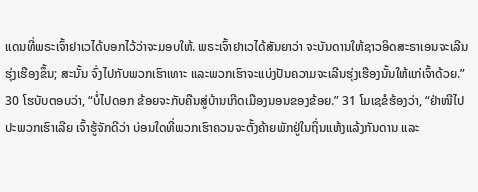ແດນທີ່ພຣະເຈົ້າຢາເວໄດ້ບອກໄວ້ວ່າຈະມອບໃຫ້. ພຣະເຈົ້າຢາເວໄດ້ສັນຍາວ່າ ຈະບັນດານໃຫ້ຊາວອິດສະຣາເອນຈະເລີນຮຸ່ງເຮືອງຂຶ້ນ; ສະນັ້ນ ຈົ່ງໄປກັບພວກເຮົາເທາະ ແລະພວກເຮົາຈະແບ່ງປັນຄວາມຈະເລີນຮຸ່ງເຮືອງນັ້ນໃຫ້ແກ່ເຈົ້າດ້ວຍ.” 30 ໂຮບັບຕອບວ່າ, “ບໍ່ໄປດອກ ຂ້ອຍຈະກັບຄືນສູ່ບ້ານເກີດເມືອງນອນຂອງຂ້ອຍ.” 31 ໂມເຊຂໍຮ້ອງວ່າ, “ຢ່າໜີໄປປະພວກເຮົາເລີຍ ເຈົ້າຮູ້ຈັກດີວ່າ ບ່ອນໃດທີ່ພວກເຮົາຄວນຈະຕັ້ງຄ້າຍພັກຢູ່ໃນຖິ່ນແຫ້ງແລ້ງກັນດານ ແລະ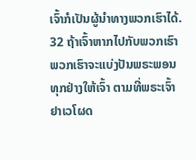ເຈົ້າກໍເປັນຜູ້ນຳທາງພວກເຮົາໄດ້. 32 ຖ້າເຈົ້າຫາກໄປກັບພວກເຮົາ ພວກເຮົາຈະແບ່ງປັນພຣະພອນທຸກຢ່າງໃຫ້ເຈົ້າ ຕາມທີ່ພຣະເຈົ້າຢາເວໂຜດ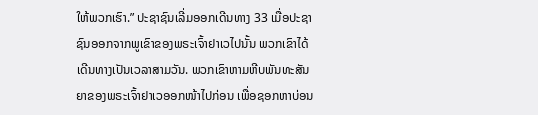ໃຫ້ພວກເຮົາ.” ປະຊາຊົນເລີ່ມອອກເດີນທາງ 33 ເມື່ອປະຊາຊົນອອກຈາກພູເຂົາຂອງພຣະເຈົ້າຢາເວໄປນັ້ນ ພວກເຂົາໄດ້ເດີນທາງເປັນເວລາສາມວັນ. ພວກເຂົາຫາມຫີບພັນທະສັນຍາຂອງພຣະເຈົ້າຢາເວອອກໜ້າໄປກ່ອນ ເພື່ອຊອກຫາບ່ອນ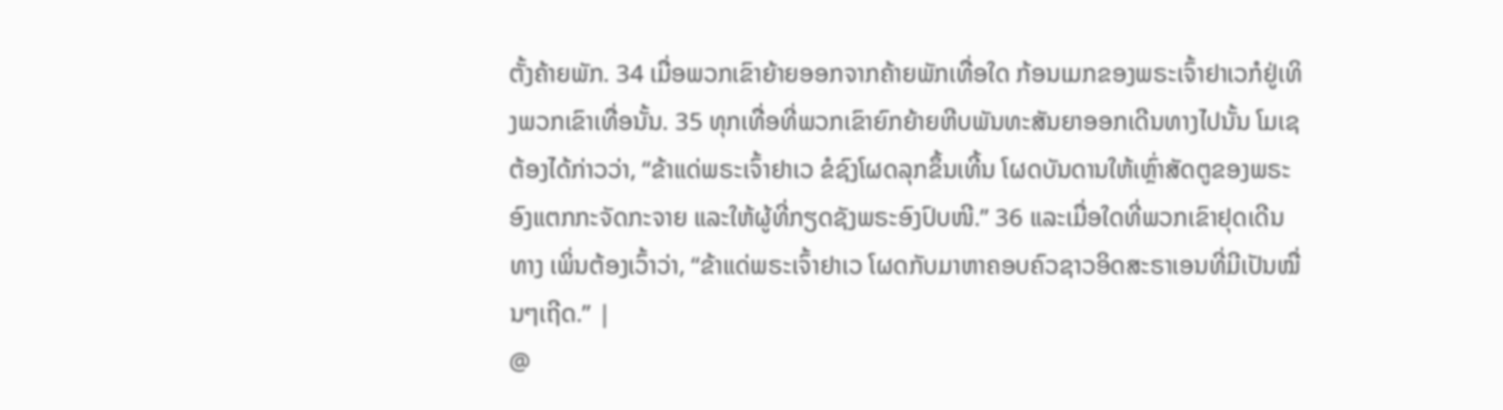ຕັ້ງຄ້າຍພັກ. 34 ເມື່ອພວກເຂົາຍ້າຍອອກຈາກຄ້າຍພັກເທື່ອໃດ ກ້ອນເມກຂອງພຣະເຈົ້າຢາເວກໍຢູ່ເທິງພວກເຂົາເທື່ອນັ້ນ. 35 ທຸກເທື່ອທີ່ພວກເຂົາຍົກຍ້າຍຫີບພັນທະສັນຍາອອກເດີນທາງໄປນັ້ນ ໂມເຊຕ້ອງໄດ້ກ່າວວ່າ, “ຂ້າແດ່ພຣະເຈົ້າຢາເວ ຂໍຊົງໂຜດລຸກຂຶ້ນເທີ້ນ ໂຜດບັນດານໃຫ້ເຫຼົ່າສັດຕູຂອງພຣະອົງແຕກກະຈັດກະຈາຍ ແລະໃຫ້ຜູ້ທີ່ກຽດຊັງພຣະອົງປົບໜີ.” 36 ແລະເມື່ອໃດທີ່ພວກເຂົາຢຸດເດີນທາງ ເພິ່ນຕ້ອງເວົ້າວ່າ, “ຂ້າແດ່ພຣະເຈົ້າຢາເວ ໂຜດກັບມາຫາຄອບຄົວຊາວອິດສະຣາເອນທີ່ມີເປັນໝື່ນໆເຖີດ.” |
@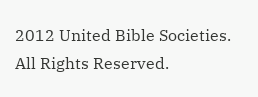2012 United Bible Societies. All Rights Reserved.